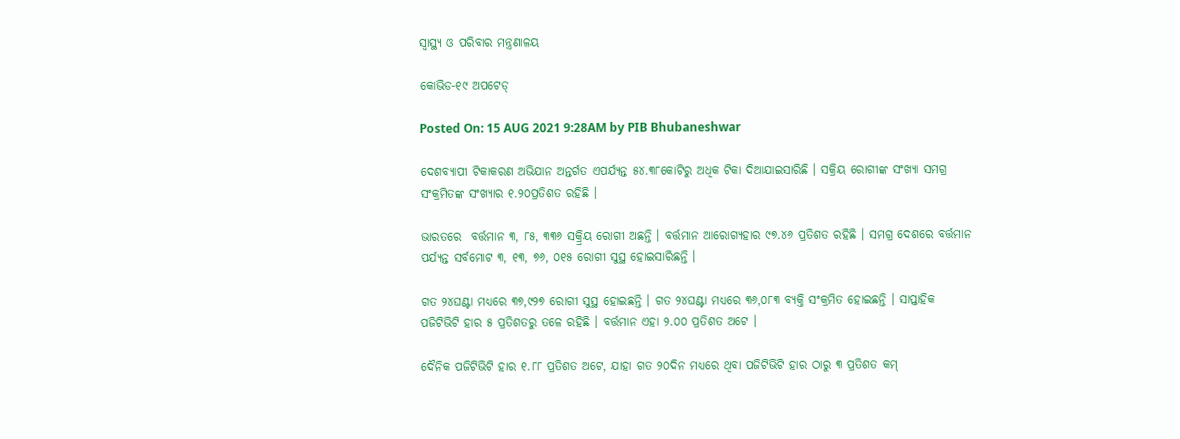ସ୍ୱାସ୍ଥ୍ୟ ଓ ପରିବାର ମନ୍ତ୍ରଣାଳୟ

କୋଭିଡ-୧୯ ଅପଟେଡ୍‌

Posted On: 15 AUG 2021 9:28AM by PIB Bhubaneshwar

ଦେଶବ୍ୟାପୀ ଟିକାକରଣ ଅଭିଯାନ ଅନ୍ତର୍ଗତ ଏପର୍ଯ୍ୟନ୍ତ ୫୪.୩୮କୋଟିରୁ ଅଧିକ ଟିକା ଦିଆଯାଇସାରିଛି । ସକ୍ରିୟ ରୋଗୀଙ୍କ ସଂଖ୍ୟା ସମଗ୍ର ସଂକ୍ରମିତଙ୍କ ସଂଖ୍ୟାର ୧.୨୦ପ୍ରତିଶତ ରହିଛି ।

ଭାରତରେ  ବର୍ତ୍ତମାନ ୩, ୮୫, ୩୩୬ ସକ୍ର୍ରିୟ ରୋଗୀ ଅଛନ୍ତି । ବର୍ତ୍ତମାନ ଆରୋଗ୍ୟହାର ୯୭.୪୬ ପ୍ରତିଶତ ରହିଛି । ସମଗ୍ର ଦେଶରେ ବର୍ତ୍ତମାନ ପର୍ଯ୍ୟନ୍ତ ସର୍ବମୋଟ ୩, ୧୩, ୭୬, ୦୧୫ ରୋଗୀ ସୁସ୍ଥ ହୋଇସାରିଛନ୍ତି ।

ଗତ ୨୪ଘଣ୍ଟା ମଧ୍ୟରେ ୩୭,୯୨୭ ରୋଗୀ ସୁସ୍ଥ ହୋଇଛନ୍ତି । ଗତ ୨୪ଘଣ୍ଟା ମଧ୍ୟରେ ୩୬,୦୮୩ ବ୍ୟକ୍ତି ସଂକ୍ରମିତ ହୋଇଛନ୍ତି । ସାପ୍ତାହିକ ପଜିଟିଭିଟି ହାର ୫ ପ୍ରତିଶତରୁ ତଳେ ରହିଛି । ବର୍ତ୍ତମାନ ଏହା ୨.୦୦ ପ୍ରତିଶତ ଅଟେ ।

ଦୈନିକ ପଜିଟିଭିଟି ହାର ୧.୮୮ ପ୍ରତିଶତ ଅଟେ, ଯାହା ଗତ ୨୦ଦିନ ମଧ୍ୟରେ ଥିବା ପଜିଟିଭିଟି ହାର ଠାରୁ ୩ ପ୍ରତିଶତ କମ୍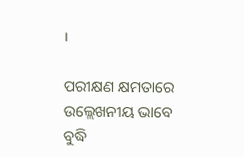।

ପରୀକ୍ଷଣ କ୍ଷମତାରେ ଉଲ୍ଲେଖନୀୟ ଭାବେ ବୁଦ୍ଧି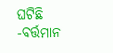ଘଟିଛି -ବର୍ତ୍ତମାନ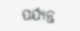ପର୍ଯ୍ୟନ୍ତ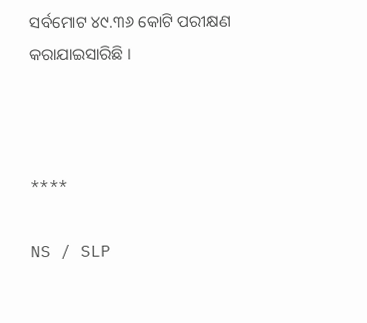ସର୍ବମୋଟ ୪୯.୩୬ କୋଟି ପରୀକ୍ଷଣ କରାଯାଇସାରିଛି ।



****

NS / SLP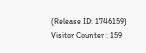(Release ID: 1746159) Visitor Counter : 159